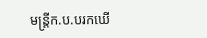មន្ត្រីក.ប.បរកឃើ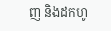ញ និងដកហូ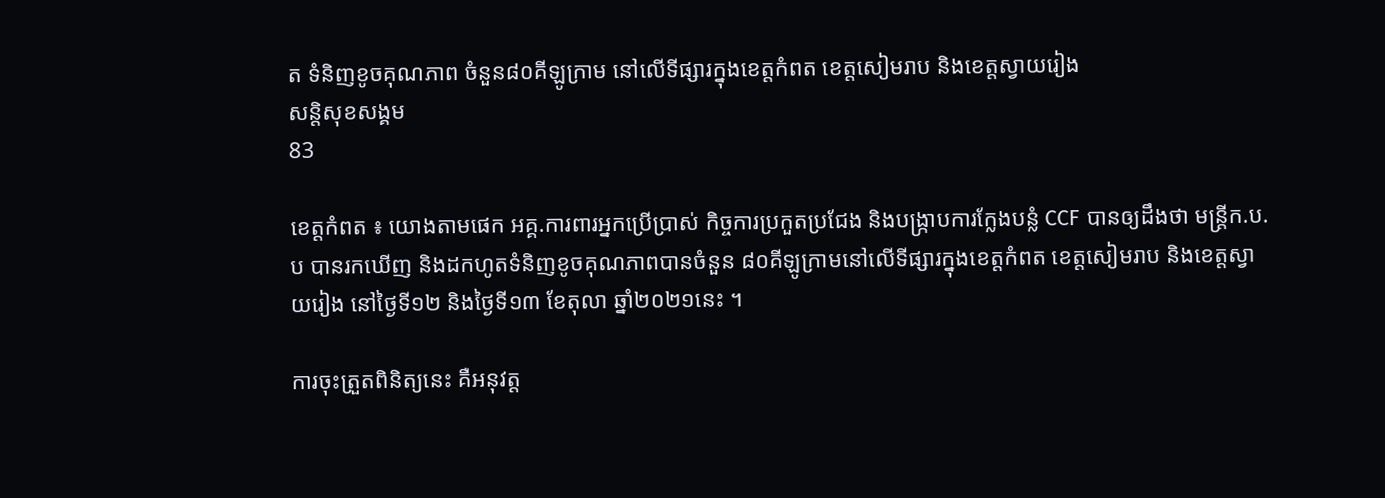ត ទំនិញខូចគុណភាព ចំនួន៨០គីឡូក្រាម នៅលើទីផ្សារក្នុងខេត្តកំពត ខេត្តសៀមរាប និងខេត្តស្វាយរៀង
សន្តិសុខសង្គម
83

ខេត្តកំពត ៖ យោងតាមផេក អគ្គ.ការពារអ្នកប្រើប្រាស់ កិច្ចការប្រកួតប្រជែង និងបង្ក្រាបការក្លែងបន្លំ CCF បានឲ្យដឹងថា មន្ត្រីក.ប.ប បានរកឃើញ និងដកហូតទំនិញខូចគុណភាពបានចំនួន ៨០គីឡូក្រាមនៅលើទីផ្សារក្នុងខេត្តកំពត ខេត្តសៀមរាប និងខេត្តស្វាយរៀង នៅថ្ងៃទី១២ និងថ្ងៃទី១៣ ខែតុលា ឆ្នាំ២០២១នេះ ។

ការចុះត្រួតពិនិត្យនេះ គឺអនុវត្ត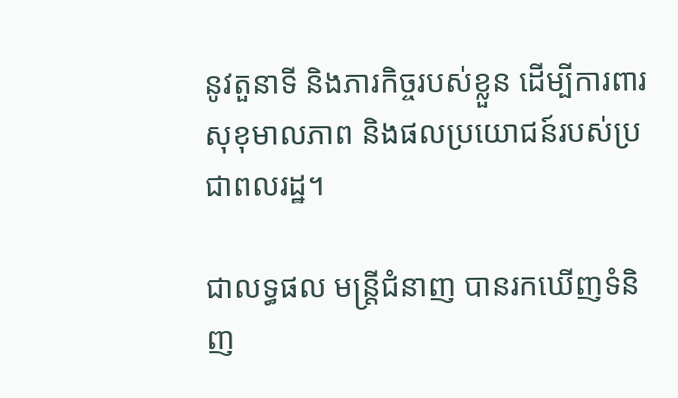នូវតួនាទី និងភារកិច្ចរបស់ខ្លួន ដើម្បីការពារសុខុមាលភាព និងផលប្រយោជន៍របស់ប្រជាពលរដ្ឋ។

ជាលទ្ធផល មន្ត្រីជំនាញ បានរកឃើញទំនិញ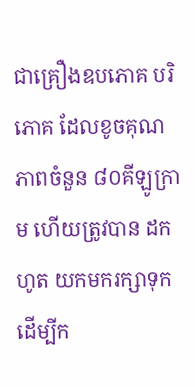ជាគ្រឿងឧបភោគ បរិភោគ ដែលខូចគុណភាពចំនួន ៨០គីឡូក្រាម ហើយត្រូវបាន ដកហូត យកមករក្សាទុកដើម្បីក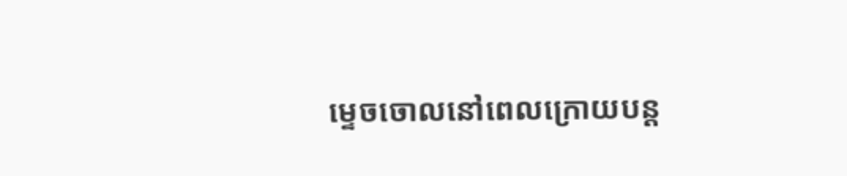ម្ទេចចោលនៅពេលក្រោយបន្ត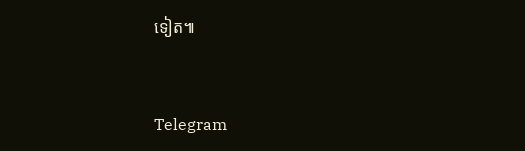ទៀត៕


Telegram